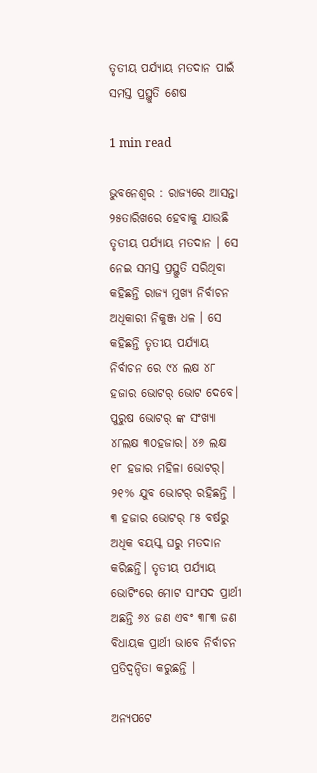ତୃତୀୟ ପର୍ଯ୍ୟାୟ ମତଦାନ ପାଇଁ ସମସ୍ତ ପ୍ରସ୍ଥୁତି ଶେଷ

1 min read

ଭୁବନେଶ୍ୱର : ରାଜ୍ୟରେ ଆସନ୍ତା ୨୫ତାରିଖରେ ହେବାକୁ ଯାଉଛି ତୃତୀୟ ପର୍ଯ୍ୟାୟ ମତଦାନ । ସେ ନେଇ ସମସ୍ତ ପ୍ରସ୍ଥୁତି ସରିଥିବା କହିଛନ୍ତି ରାଜ୍ୟ ମୁଖ୍ୟ ନିର୍ବାଚନ ଅଧିକାରୀ ନିକୁଞ୍ଜ ଧଳ । ସେ କହିଛନ୍ତି ତୃତୀୟ ପର୍ଯ୍ୟାୟ ନିର୍ବାଚନ ରେ ୯୪ ଲକ୍ଷ ୪୮ ହଜାର ଭୋଟର୍ ଭୋଟ ଦେବେ। ପୁରୁଷ ଭୋଟର୍ ଙ୍କ ସଂଖ୍ୟା ୪୮ଲକ୍ଷ ୩୦ହଜାର। ୪୬ ଲକ୍ଷ ୧୮ ହଜାର ମହିଳା ଭୋଟର୍। ୨୧% ଯୁବ ଭୋଟର୍ ରହିଛନ୍ତି । ୩ ହଜାର ଭୋଟର୍ ୮୫ ବର୍ଷରୁ ଅଧିକ ବୟସ୍କ ଘରୁ ମତଦାନ କରିଛନ୍ତି। ତୃତୀୟ ପର୍ଯ୍ୟାୟ ଭୋଟିଂରେ ମୋଟ ସାଂସଦ ପ୍ରାର୍ଥୀ ଅଛନ୍ତି ୬୪ ଜଣ ଏବଂ ୩୮୩ ଜଣ  ବିଧାୟକ ପ୍ରାର୍ଥୀ ଭାବେ ନିର୍ବାଚନ ପ୍ରତିଦ୍ୱନ୍ଦିତା କରୁଛନ୍ତି ।

ଅନ୍ୟପଟେ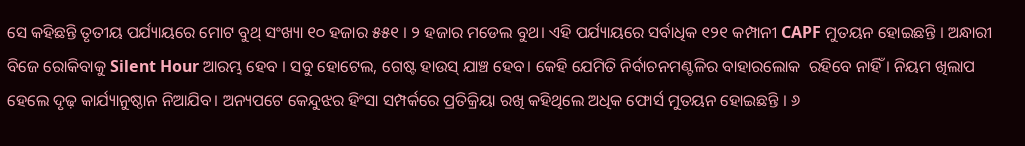ସେ କହିଛନ୍ତି ତୃତୀୟ ପର୍ଯ୍ୟାୟରେ ମୋଟ ବୁଥ୍ ସଂଖ୍ୟା ୧୦ ହଜାର ୫୫୧ । ୨ ହଜାର ମଡେଲ ବୁଥ। ଏହି ପର୍ଯ୍ୟାୟରେ ସର୍ବାଧିକ ୧୨୧ କମ୍ପାନୀ CAPF ମୁତୟନ ହୋଇଛନ୍ତି । ଅନ୍ଧାରୀ ବିଜେ ରୋକିବାକୁ Silent Hour ଆରମ୍ଭ ହେବ । ସବୁ ହୋଟେଲ, ଗେଷ୍ଟ ହାଉସ୍ ଯାଞ୍ଚ ହେବ। କେହି ଯେମିତି ନିର୍ବାଚନମଣ୍ଟଳିର ବାହାରଲୋକ  ରହିବେ ନାହିଁ । ନିୟମ ଖିଲାପ ହେଲେ ଦୃଢ଼ କାର୍ଯ୍ୟାନୁଷ୍ଠାନ ନିଆଯିବ। ଅନ୍ୟପଟେ କେନ୍ଦୁଝର ହିଂସା ସମ୍ପର୍କରେ ପ୍ରତିକ୍ରିୟା ରଖି କହିଥିଲେ ଅଧିକ ଫୋର୍ସ ମୁତୟନ ହୋଇଛନ୍ତି । ୬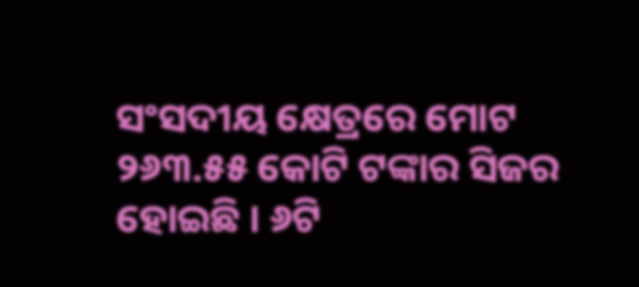ସଂସଦୀୟ କ୍ଷେତ୍ରରେ ମୋଟ ୨୬୩.୫୫ କୋଟି ଟଙ୍କାର ସିଜର ହୋଇଛି । ୬ଟି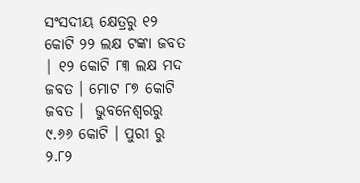ସଂସଦୀୟ କ୍ଷେତ୍ରରୁ ୧୨ କୋଟି ୨୨ ଲକ୍ଷ ଟଙ୍କା ଜବତ | ୧୨ କୋଟି ୮୩ ଲକ୍ଷ ମଦ ଜବତ । ମୋଟ ୮୭ କୋଟି ଜବତ ।  ଭୁବନେଶ୍ୱରରୁ ୯.୬୬ କୋଟି । ପୁରୀ ରୁ ୨.୮୨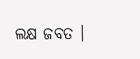ଲକ୍ଷ ଜବତ ।